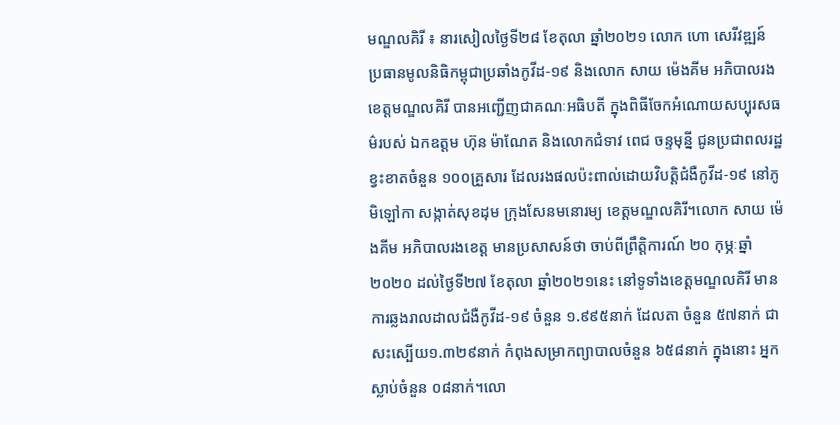មណ្ឌលគិរី ៖ នារសៀលថ្ងៃទី២៨ ខែតុលា ឆ្នាំ២០២១ លោក ហោ សេរីវឌ្ឍន៍ ប្រធានមូលនិធិកម្ពុជាប្រឆាំងកូវីដ-១៩ និងលោក សាយ ម៉េងគីម អភិបាលរងខេត្តមណ្ឌលគិរី បានអញ្ជើញជាគណៈអធិបតី ក្នុងពិធីចែកអំណោយសប្បុរសធម៌របស់ ឯកឧត្តម ហ៊ុន ម៉ាណែត និងលោកជំទាវ ពេជ ចន្ទមុន្នី ជូនប្រជាពលរដ្ឋខ្វះខាតចំនួន ១០០គ្រួសារ ដែលរងផលប៉ះពាល់ដោយវិបត្តិជំងឺកូវីដ-១៩ នៅភូមិឡៅកា សង្កាត់សុខដុម ក្រុងសែនមនោរម្យ ខេត្តមណ្ឌលគិរី។លោក សាយ ម៉េងគីម អភិបាលរងខេត្ត មានប្រសាសន៍ថា ចាប់ពីព្រឹត្តិការណ៍ ២០ កុម្ភៈឆ្នាំ ២០២០ ដល់ថ្ងៃទី២៧ ខែតុលា ឆ្នាំ២០២១នេះ នៅទូទាំងខេត្តមណ្ឌលគិរី មានការឆ្លងរាលដាលជំងឺកូវីដ-១៩ ចំនួន ១.៩៩៥នាក់ ដែលតា ចំនួន ៥៧នាក់ ជាសះស្បើយ១.៣២៩នាក់ កំពុងសម្រាកព្យាបាលចំនួន ៦៥៨នាក់ ក្នុងនោះ អ្នកស្លាប់ចំនួន ០៨នាក់។លោ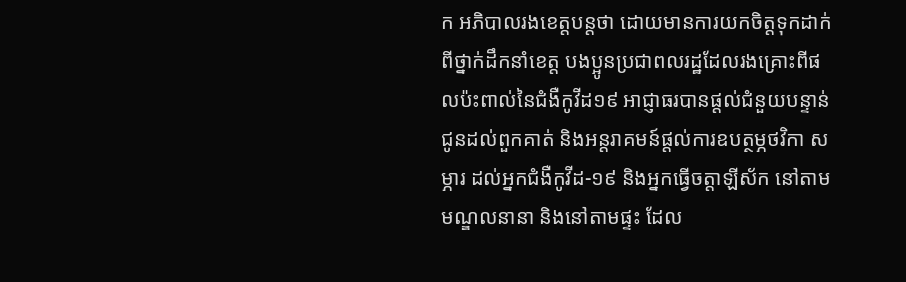ក អភិបាលរងខេត្តបន្តថា ដោយមានការយកចិត្តទុកដាក់ពីថ្នាក់ដឹកនាំខេត្ត បងប្អូនប្រជាពលរដ្ឋដែលរងគ្រោះពីផលប៉ះពាល់នៃជំងឺកូវីដ១៩ អាជ្ញាធរបានផ្តល់ជំនួយបន្ទាន់ជូនដល់ពួកគាត់ និងអន្តរាគមន៍ផ្តល់ការឧបត្ថម្ភថវិកា សម្ភារ ដល់អ្នកជំងឺកូវីដ-១៩ និងអ្នកធ្វើចត្តាឡីស័ក នៅតាមមណ្ឌលនានា និងនៅតាមផ្ទះ ដែល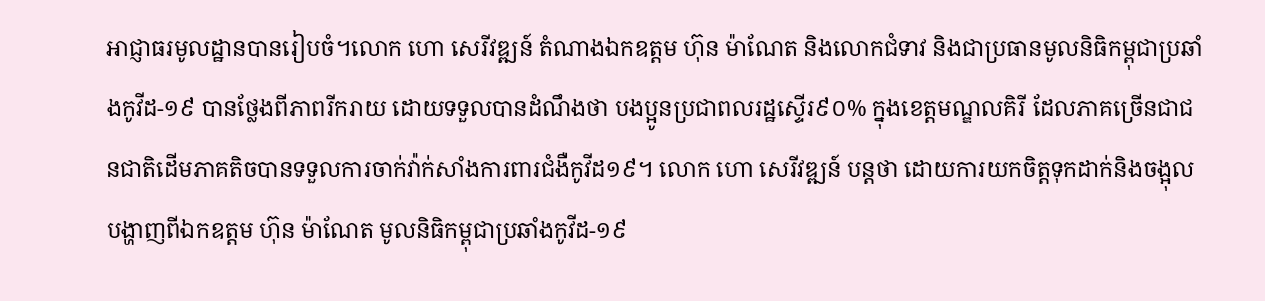អាជ្ញាធរមូលដ្ឋានបានរៀបចំ។លោក ហោ សេរីវឌ្ឍន៍ តំណាងឯកឧត្តម ហ៊ុន ម៉ាណែត និងលោកជំទាវ និងជាប្រធានមូលនិធិកម្ពុជាប្រឆាំងកូវីដ-១៩ បានថ្លែងពីភាពរីករាយ ដោយទទួលបានដំណឹងថា បងប្អូនប្រជាពលរដ្ឋស្ទើរ៩០% ក្នុងខេត្តមណ្ឌលគិរី ដែលភាគច្រើនជាជនជាតិដើមភាគតិចបានទទួលការចាក់វ៉ាក់សាំងការពារជំងឺកូវីដ១៩។ លោក ហោ សេរីវឌ្ឍន៍ បន្តថា ដោយការយកចិត្តទុកដាក់និងចង្អុលបង្ហាញពីឯកឧត្តម ហ៊ុន ម៉ាណែត មូលនិធិកម្ពុជាប្រឆាំងកូវីដ-១៩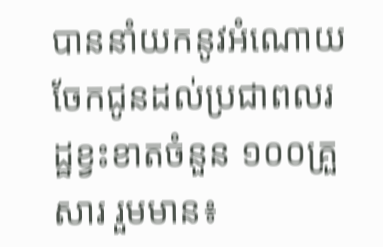បាននាំយកនូវអំណោយចែកជូនដល់ប្រជាពលរដ្ឋខ្វះខាតចំនួន ១០០គ្រួសារ រួមមាន៖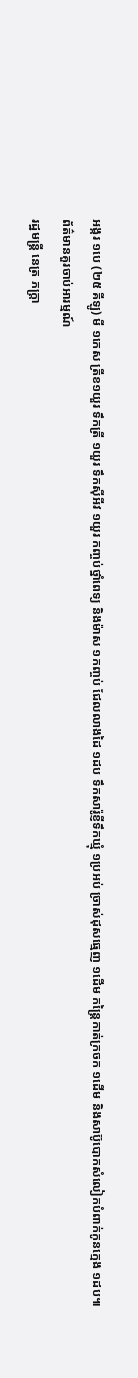អង្ករ ១បេ (២៥ គីឡូ) មី ១កេស ត្រីខ១យួរ ទឹកត្រី ១យួរ ទឹកស៊ីអីវ ១យួរ កញ្ចប់ថ្នាំពេទ្យ និងម៉ាស ១កញ្ចប់ ជែលលាងដៃ ១ដប ទឹកសារ៉ូខ្ញីទឹកឃ្មុំ ១ប្រអប់ ច្រាស់ដុសធ្មេញ ១ដើម កន្ត្រៃកាត់ក្រចក ១ដើម និងសាប៊ូបោកសំលៀកបំពាក់កូនក្មេង ១ដប៕
ព័ត៌មានគួរចាប់អារម្មណ៍
រដ្ឋមន្ត្រី នេត្រ ភក្ត្រា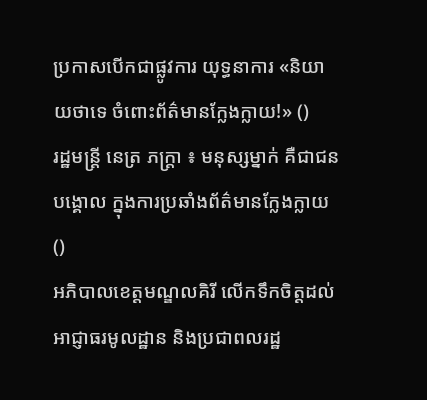ប្រកាសបើកជាផ្លូវការ យុទ្ធនាការ «និយាយថាទេ ចំពោះព័ត៌មានក្លែងក្លាយ!» ()
រដ្ឋមន្ត្រី នេត្រ ភក្ត្រា ៖ មនុស្សម្នាក់ គឺជាជនបង្គោល ក្នុងការប្រឆាំងព័ត៌មានក្លែងក្លាយ ()
អភិបាលខេត្តមណ្ឌលគិរី លើកទឹកចិត្តដល់អាជ្ញាធរមូលដ្ឋាន និងប្រជាពលរដ្ឋ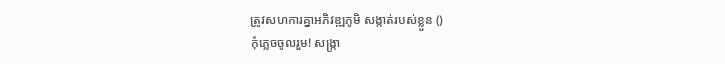ត្រូវសហការគ្នាអភិវឌ្ឍភូមិ សង្កាត់របស់ខ្លួន ()
កុំភ្លេចចូលរួម! សង្ក្រា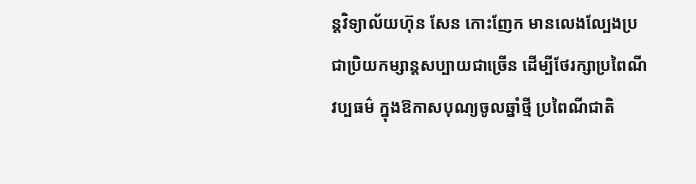ន្តវិទ្យាល័យហ៊ុន សែន កោះញែក មានលេងល្បែងប្រជាប្រិយកម្សាន្តសប្បាយជាច្រើន ដើម្បីថែរក្សាប្រពៃណី វប្បធម៌ ក្នុងឱកាសបុណ្យចូលឆ្នាំថ្មី ប្រពៃណីជាតិ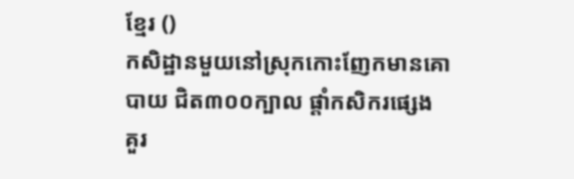ខ្មែរ ()
កសិដ្ឋានមួយនៅស្រុកកោះញែកមានគោបាយ ជិត៣០០ក្បាល ផ្ដាំកសិករផ្សេង គួរ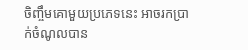ចិញ្ចឹមគោមួយប្រភេទនេះ អាចរកប្រាក់ចំណូលបាន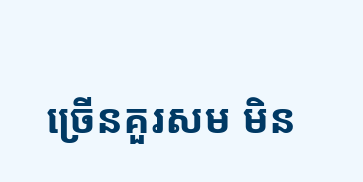ច្រើនគួរសម មិន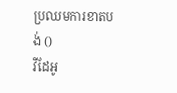ប្រឈមការខាតបង់ ()
វីដែអូ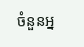ចំនួនអ្ន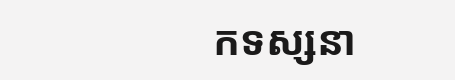កទស្សនា